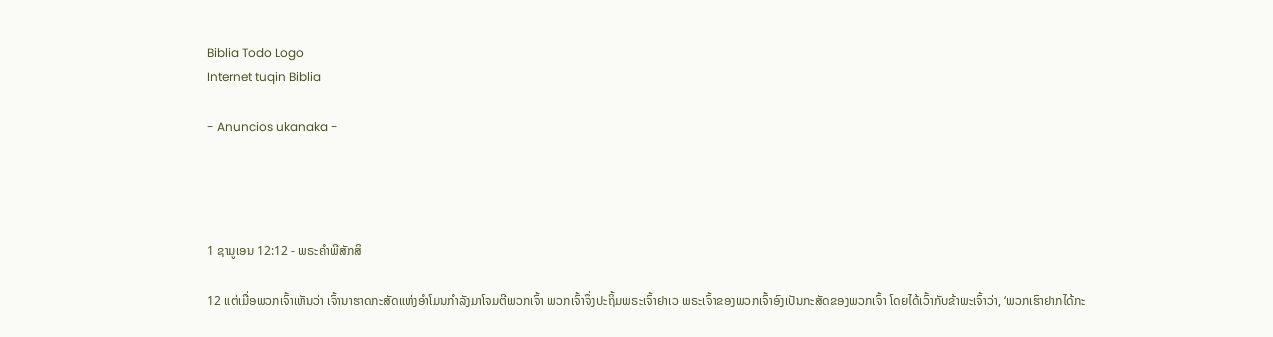Biblia Todo Logo
Internet tuqin Biblia

- Anuncios ukanaka -




1 ຊາມູເອນ 12:12 - ພຣະຄຳພີສັກສິ

12 ແຕ່ເມື່ອພວກເຈົ້າເຫັນວ່າ ເຈົ້ານາຮາດກະສັດແຫ່ງອຳໂມນກຳລັງມາໂຈມຕີພວກເຈົ້າ ພວກເຈົ້າຈຶ່ງປະຖິ້ມພຣະເຈົ້າຢາເວ ພຣະເຈົ້າຂອງພວກເຈົ້າອົງເປັນກະສັດຂອງພວກເຈົ້າ ໂດຍໄດ້ເວົ້າກັບຂ້າພະເຈົ້າວ່າ, ‘ພວກເຮົາຢາກໄດ້ກະ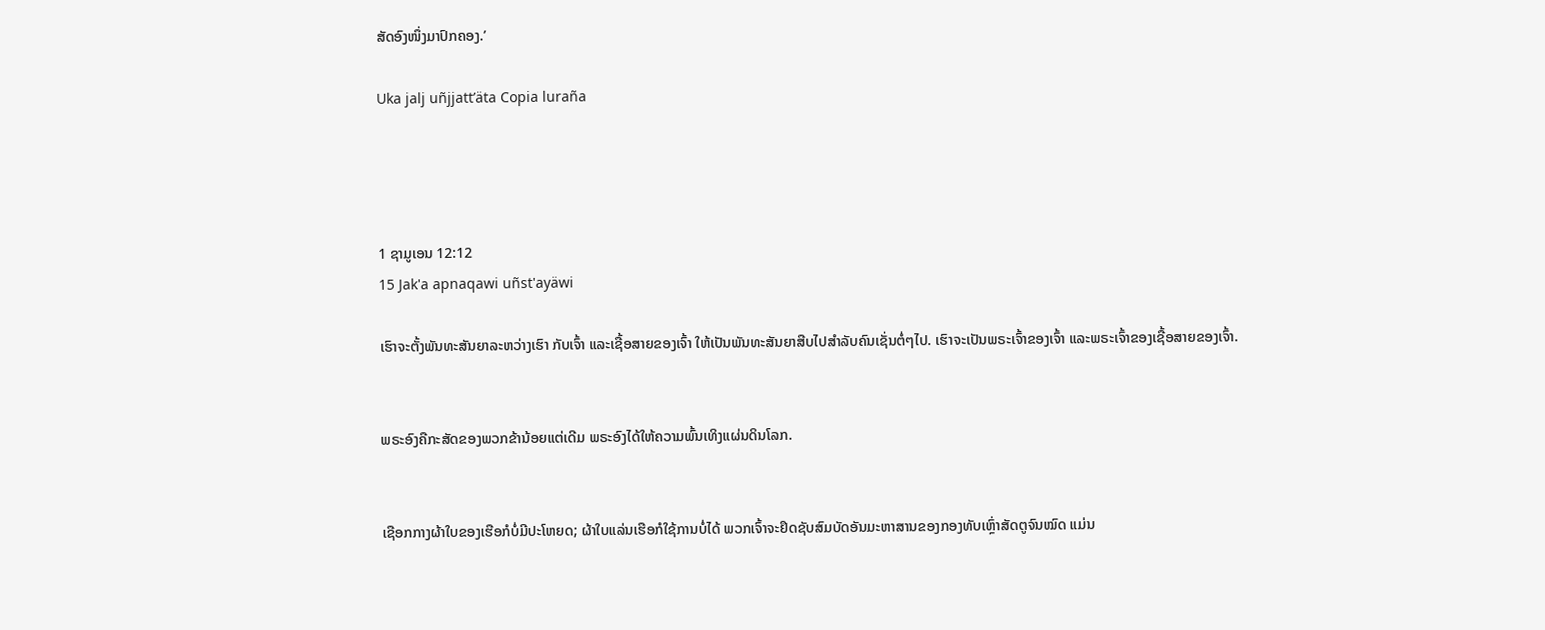ສັດອົງໜຶ່ງມາປົກຄອງ.’

Uka jalj uñjjattʼäta Copia luraña




1 ຊາມູເອນ 12:12
15 Jak'a apnaqawi uñst'ayäwi

ເຮົາຈະຕັ້ງພັນທະສັນຍາລະຫວ່າງເຮົາ ກັບເຈົ້າ ແລະເຊື້ອສາຍຂອງເຈົ້າ ໃຫ້ເປັນພັນທະສັນຍາສືບໄປສຳລັບຄົນເຊັ່ນຕໍ່ໆໄປ. ເຮົາຈະເປັນພຣະເຈົ້າຂອງເຈົ້າ ແລະພຣະເຈົ້າຂອງເຊື້ອສາຍຂອງເຈົ້າ.


ພຣະອົງຄືກະສັດຂອງພວກຂ້ານ້ອຍແຕ່ເດີມ ພຣະອົງໄດ້ໃຫ້ຄວາມພົ້ນເທິງແຜ່ນດິນໂລກ.


ເຊືອກກາງຜ້າໃບຂອງເຮືອກໍບໍ່ມີປະໂຫຍດ; ຜ້າໃບແລ່ນເຮືອກໍໃຊ້ການບໍ່ໄດ້ ພວກເຈົ້າຈະຢຶດຊັບສົມບັດອັນມະຫາສານຂອງກອງທັບເຫຼົ່າສັດຕູຈົນໝົດ ແມ່ນ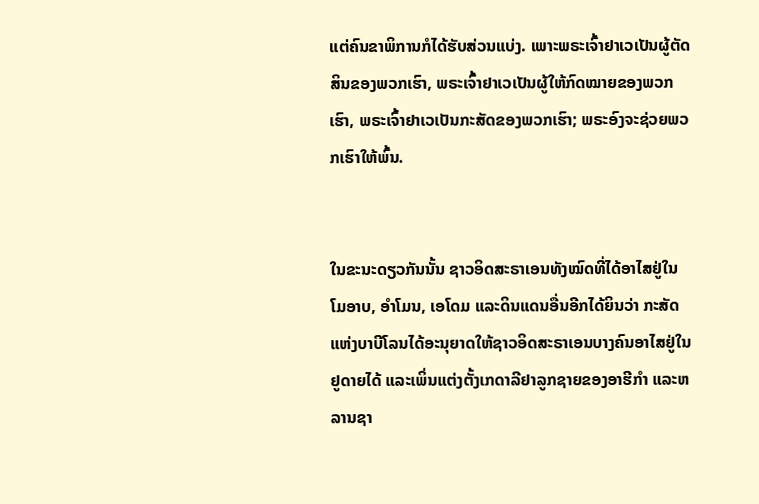ແຕ່ຄົນຂາພິການກໍໄດ້ຮັບສ່ວນແບ່ງ. ເພາະພຣະເຈົ້າຢາເວເປັນຜູ້ຕັດສິນຂອງພວກເຮົາ, ພຣະເຈົ້າຢາເວເປັນຜູ້ໃຫ້ກົດໝາຍຂອງພວກເຮົາ, ພຣະເຈົ້າຢາເວເປັນກະສັດຂອງພວກເຮົາ; ພຣະອົງຈະຊ່ວຍພວກເຮົາໃຫ້ພົ້ນ.


ໃນຂະນະດຽວກັນນັ້ນ ຊາວອິດສະຣາເອນທັງໝົດທີ່ໄດ້ອາໄສຢູ່ໃນໂມອາບ, ອຳໂມນ, ເອໂດມ ແລະດິນແດນອື່ນອີກໄດ້ຍິນວ່າ ກະສັດແຫ່ງບາບີໂລນໄດ້ອະນຸຍາດໃຫ້ຊາວອິດສະຣາເອນບາງຄົນອາໄສຢູ່ໃນຢູດາຍໄດ້ ແລະເພິ່ນແຕ່ງຕັ້ງເກດາລີຢາລູກຊາຍຂອງອາຮີກຳ ແລະຫລານຊາ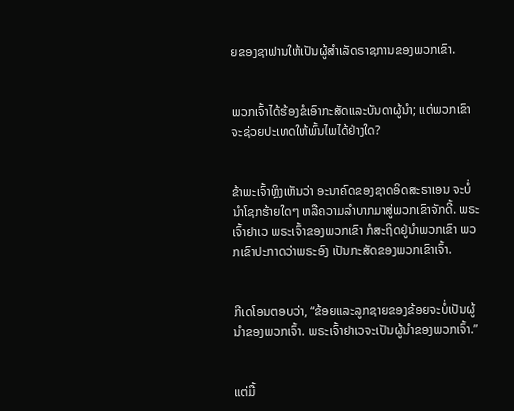ຍຂອງຊາຟານໃຫ້ເປັນຜູ້ສຳເລັດຣາຊການຂອງພວກເຂົາ.


ພວກເຈົ້າໄດ້ຮ້ອງຂໍເອົາກະສັດແລະບັນດາຜູ້ນຳ; ແຕ່ພວກເຂົາຈະຊ່ວຍປະເທດໃຫ້ພົ້ນໄພໄດ້ຢ່າງໃດ?


ຂ້າພະເຈົ້າຫຼິງເຫັນວ່າ ອະນາຄົດຂອງຊາດອິດສະຣາເອນ ຈະບໍ່ນຳໂຊກຮ້າຍໃດໆ ຫລືຄວາມລຳບາກມາສູ່ພວກເຂົາຈັກດີ້. ພຣະເຈົ້າຢາເວ ພຣະເຈົ້າຂອງພວກເຂົາ ກໍສະຖິດຢູ່ນຳພວກເຂົາ ພວກເຂົາປະກາດວ່າພຣະອົງ ເປັນກະສັດຂອງພວກເຂົາເຈົ້າ.


ກີເດໂອນຕອບວ່າ, “ຂ້ອຍແລະລູກຊາຍຂອງຂ້ອຍຈະບໍ່ເປັນຜູ້ນຳຂອງພວກເຈົ້າ. ພຣະເຈົ້າຢາເວຈະເປັນຜູ້ນຳຂອງພວກເຈົ້າ.”


ແຕ່ມື້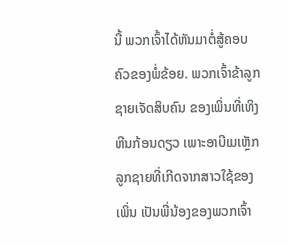ນີ້ ພວກເຈົ້າໄດ້ຫັນມາຕໍ່ສູ້ຄອບຄົວຂອງພໍ່ຂ້ອຍ. ພວກເຈົ້າຂ້າລູກຊາຍເຈັດສິບຄົນ ຂອງເພິ່ນທີ່ເທິງຫີນກ້ອນດຽວ ເພາະອາບີເມເຫຼັກລູກຊາຍທີ່ເກີດຈາກສາວໃຊ້ຂອງເພິ່ນ ເປັນພີ່ນ້ອງຂອງພວກເຈົ້າ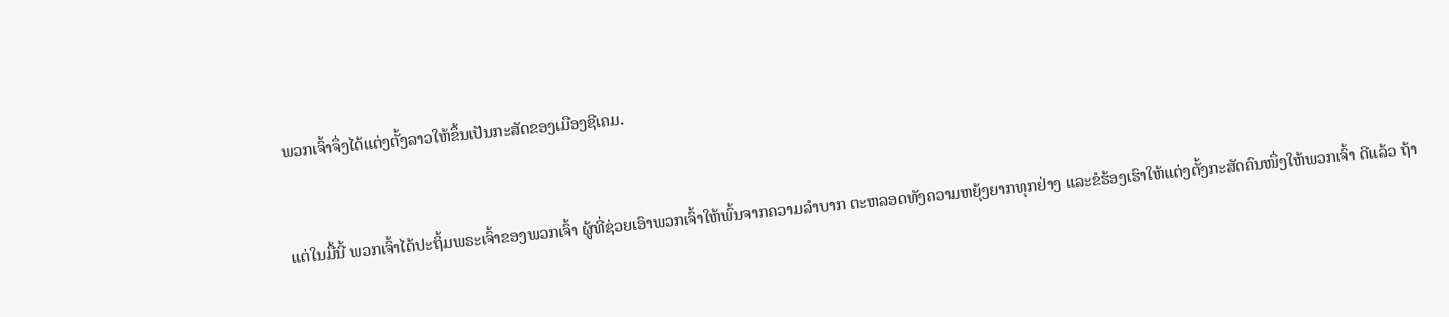ພວກເຈົ້າຈຶ່ງໄດ້ແຕ່ງຕັ້ງລາວໃຫ້ຂຶ້ນເປັນກະສັດຂອງເມືອງຊີເຄມ.


ແຕ່ໃນມື້ນີ້ ພວກເຈົ້າໄດ້ປະຖິ້ມພຣະເຈົ້າຂອງພວກເຈົ້າ ຜູ້ທີ່ຊ່ວຍເອົາພວກເຈົ້າໃຫ້ພົ້ນຈາກຄວາມລຳບາກ ຕະຫລອດທັງຄວາມຫຍຸ້ງຍາກທຸກຢ່າງ ແລະຂໍຮ້ອງເຮົາໃຫ້ແຕ່ງຕັ້ງກະສັດຄົນໜຶ່ງໃຫ້ພວກເຈົ້າ ດີແລ້ວ ຖ້າ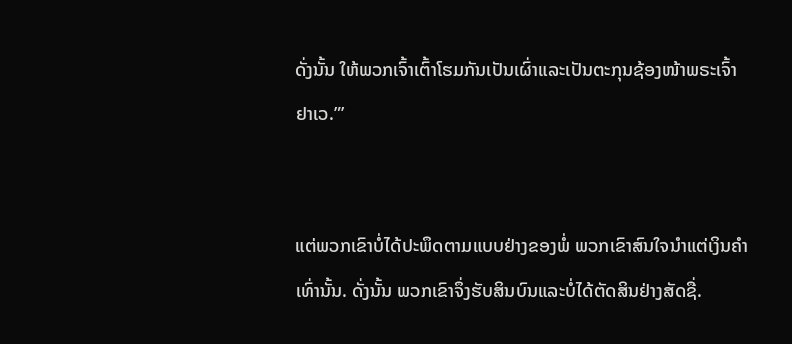ດັ່ງນັ້ນ ໃຫ້ພວກເຈົ້າເຕົ້າໂຮມກັນເປັນເຜົ່າແລະເປັນຕະກຸນຊ້ອງໜ້າພຣະເຈົ້າຢາເວ.”’


ແຕ່ພວກເຂົາບໍ່ໄດ້ປະພຶດຕາມແບບຢ່າງຂອງພໍ່ ພວກເຂົາສົນໃຈນຳແຕ່ເງິນຄຳເທົ່ານັ້ນ. ດັ່ງນັ້ນ ພວກເຂົາຈຶ່ງຮັບສິນບົນແລະບໍ່ໄດ້ຕັດສິນຢ່າງສັດຊື່.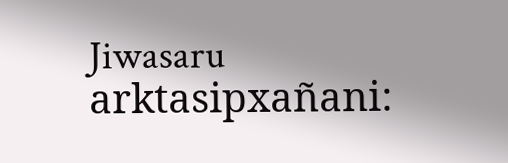Jiwasaru arktasipxañani: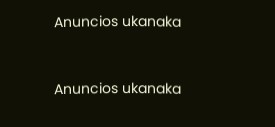Anuncios ukanaka


Anuncios ukanaka